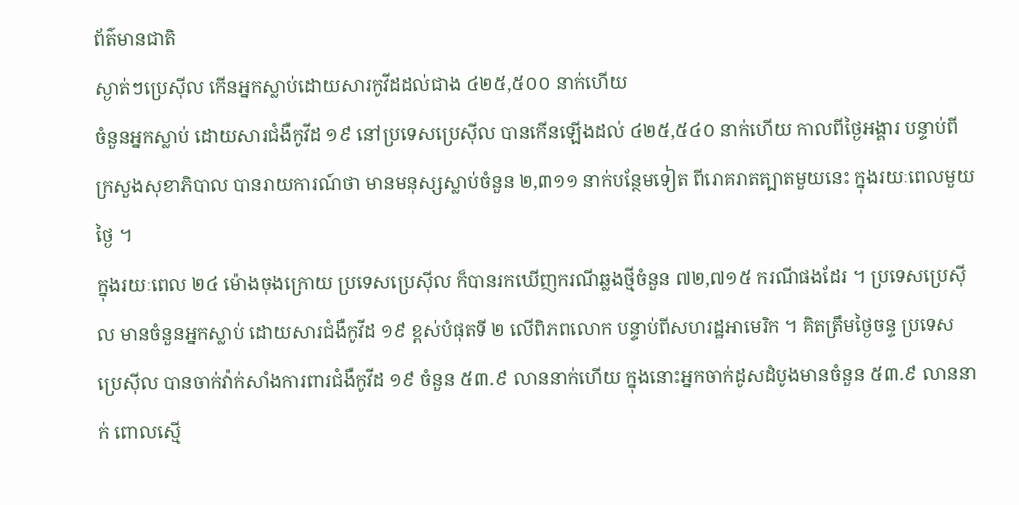ព័ត៌មានជាតិ
ស្ងាត់ៗប្រេស៊ីល កើនអ្នកស្លាប់ដោយសារកូវីដដល់ជាង ៤២៥,៥០០ នាក់ហើយ
ចំនួនអ្នកស្លាប់ ដោយសារជំងឺកូវីដ ១៩ នៅប្រទេសប្រេស៊ីល បានកើនឡើងដល់ ៤២៥,៥៤០ នាក់ហើយ កាលពីថ្ងៃអង្គារ បន្ទាប់ពីក្រសួងសុខាភិបាល បានរាយការណ៍ថា មានមនុស្សស្លាប់ចំនួន ២,៣១១ នាក់បន្ថែមទៀត ពីរោគរាតត្បាតមួយនេះ ក្នុងរយៈពេលមួយថ្ងៃ ។
ក្នុងរយៈពេល ២៤ ម៉ោងចុងក្រោយ ប្រទេសប្រេស៊ីល ក៏បានរកឃើញករណីឆ្លងថ្មីចំនួន ៧២,៧១៥ ករណីផងដែរ ។ ប្រទេសប្រេស៊ីល មានចំនួនអ្នកស្លាប់ ដោយសារជំងឺកូវីដ ១៩ ខ្ពស់បំផុតទី ២ លើពិភពលោក បន្ទាប់ពីសហរដ្ឋអាមេរិក ។ គិតត្រឹមថ្ងៃចន្ទ ប្រទេសប្រេស៊ីល បានចាក់វ៉ាក់សាំងការពារជំងឺកូវីដ ១៩ ចំនួន ៥៣.៩ លាននាក់ហើយ ក្នុងនោះអ្នកចាក់ដូសដំបូងមានចំនួន ៥៣.៩ លាននាក់ ពោលស្មើ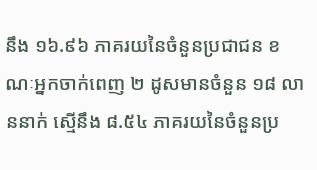នឹង ១៦.៩៦ ភាគរយនៃចំនួនប្រជាជន ខណៈអ្នកចាក់ពេញ ២ ដូសមានចំនួន ១៨ លាននាក់ ស្មើនឹង ៨.៥៤ ភាគរយនៃចំនួនប្រ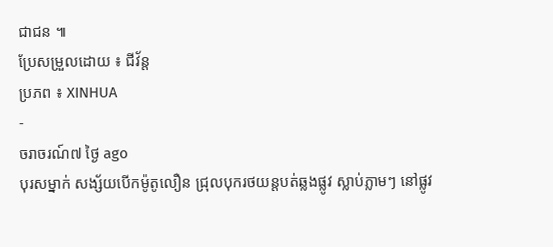ជាជន ៕
ប្រែសម្រួលដោយ ៖ ជីវ័ន្ត
ប្រភព ៖ XINHUA
-
ចរាចរណ៍៧ ថ្ងៃ ago
បុរសម្នាក់ សង្ស័យបើកម៉ូតូលឿន ជ្រុលបុករថយន្តបត់ឆ្លងផ្លូវ ស្លាប់ភ្លាមៗ នៅផ្លូវ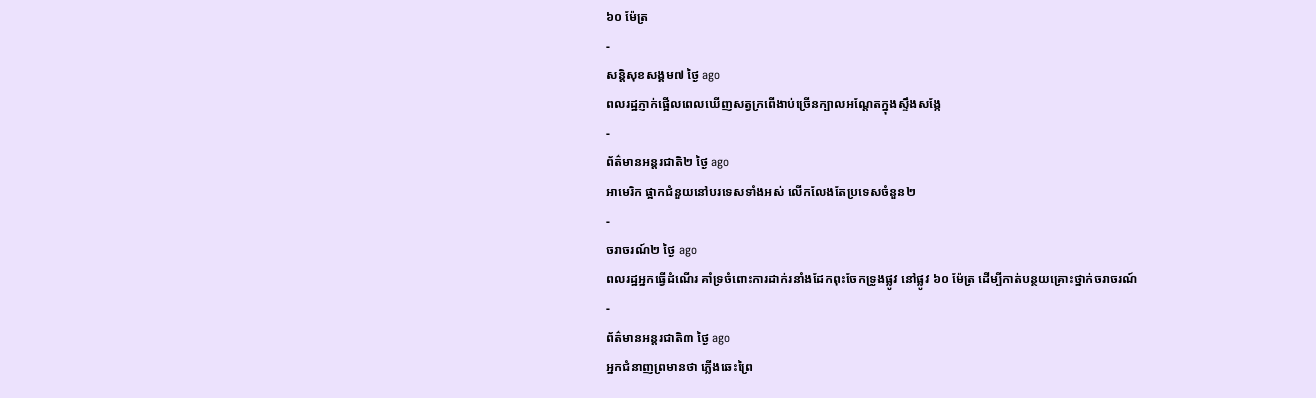៦០ ម៉ែត្រ
-
សន្តិសុខសង្គម៧ ថ្ងៃ ago
ពលរដ្ឋភ្ញាក់ផ្អើលពេលឃើញសត្វក្រពើងាប់ច្រើនក្បាលអណ្ដែតក្នុងស្ទឹងសង្កែ
-
ព័ត៌មានអន្ដរជាតិ២ ថ្ងៃ ago
អាមេរិក ផ្អាកជំនួយនៅបរទេសទាំងអស់ លើកលែងតែប្រទេសចំនួន២
-
ចរាចរណ៍២ ថ្ងៃ ago
ពលរដ្ឋអ្នកធ្វើដំណើរ គាំទ្រចំពោះការដាក់រនាំងដែកពុះចែកទ្រូងផ្លូវ នៅផ្លូវ ៦០ ម៉ែត្រ ដើម្បីកាត់បន្ថយគ្រោះថ្នាក់ចរាចរណ៍
-
ព័ត៌មានអន្ដរជាតិ៣ ថ្ងៃ ago
អ្នកជំនាញព្រមានថា ភ្លើងឆេះព្រៃ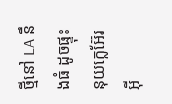ថ្មីនៅ LA នឹងធំ ដូចផ្ទុះនុយក្លេអ៊ែរអ៊ី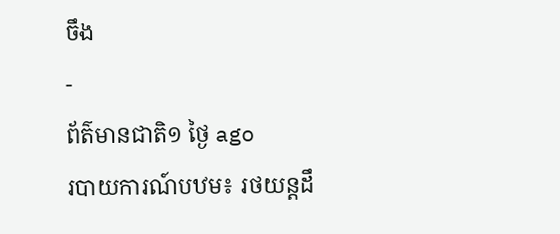ចឹង
-
ព័ត៌មានជាតិ១ ថ្ងៃ ago
របាយការណ៍បឋម៖ រថយន្តដឹ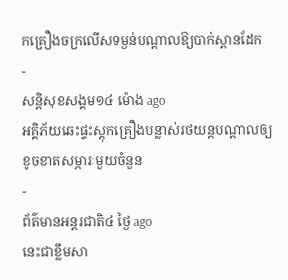កគ្រឿងចក្រលើសទម្ងន់បណ្តាលឱ្យបាក់ស្ពានដែក
-
សន្តិសុខសង្គម១៤ ម៉ោង ago
អគ្គិភ័យឆេះផ្ទះស្តុកគ្រឿងបន្លាស់រថយន្តបណ្ដាលឲ្យខូចខាតសម្ភារៈមួយចំនួន
-
ព័ត៌មានអន្ដរជាតិ៤ ថ្ងៃ ago
នេះជាខ្លឹមសា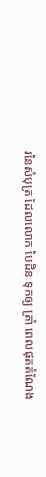រនៃសំបុត្រ ដែលលោក បៃដិន ទុកឲ្យ ត្រាំ ពេលផុតតំណែង